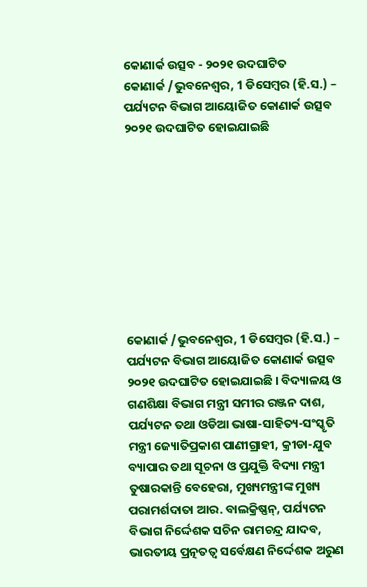କୋଣାର୍କ ଉତ୍ସବ - ୨୦୨୧ ଉଦଘାଟିତ
କୋଣାର୍କ /ଭୁବନେଶ୍ୱର, 1 ଡିସେମ୍ବର (ହି.ସ.) – ପର୍ଯ୍ୟଟନ ବିଭାଗ ଆୟୋଜିତ କୋଣାର୍କ ଉତ୍ସବ ୨୦୨୧ ଉଦଘାଟିତ ହୋଇଯାଇଛି









କୋଣାର୍କ /ଭୁବନେଶ୍ୱର, 1 ଡିସେମ୍ବର (ହି.ସ.) – ପର୍ଯ୍ୟଟନ ବିଭାଗ ଆୟୋଜିତ କୋଣାର୍କ ଉତ୍ସବ ୨୦୨୧ ଉଦଘାଟିତ ହୋଇଯାଇଛି । ବିଦ୍ୟାଳୟ ଓ ଗଣଶିକ୍ଷା ବିଭାଗ ମନ୍ତ୍ରୀ ସମୀର ରଞ୍ଜନ ଦାଶ, ପର୍ଯ୍ୟଟନ ତଥା ଓଡିଆ ଭାଷା-ସାହିତ୍ୟ-ସଂସ୍କୃତି ମନ୍ତ୍ରୀ ଜ୍ୟୋତିପ୍ରକାଶ ପାଣୀଗ୍ରାହୀ, କ୍ରୀଡା-ଯୁବ ବ୍ୟାପାର ତଥା ସୂଚନା ଓ ପ୍ରଯୁକ୍ତି ବିଦ୍ୟା ମନ୍ତ୍ରୀ ତୁଷାରକାନ୍ତି ବେହେରା, ମୁଖ୍ୟମନ୍ତ୍ରୀଙ୍କ ମୁଖ୍ୟ ପରାମର୍ଶଦାତା ଆର. ବାଲକ୍ରିଷ୍ଣନ୍, ପର୍ଯ୍ୟଟନ ବିଭାଗ ନିର୍ଦ୍ଦେଶକ ସଚିନ ରାମଚନ୍ଦ୍ର ଯାଦବ, ଭାରତୀୟ ପ୍ରତ୍ନତତ୍ୱ ସର୍ବେକ୍ଷଣ ନିର୍ଦ୍ଦେଶକ ଅରୁଣ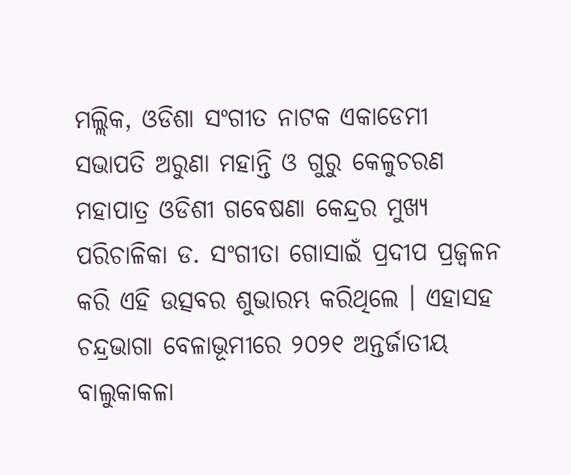ମଲ୍ଲିକ, ଓଡିଶା ସଂଗୀତ ନାଟକ ଏକାଡେମୀ ସଭାପତି ଅରୁଣା ମହାନ୍ତି ଓ ଗୁରୁ କେଳୁଚରଣ ମହାପାତ୍ର ଓଡିଶୀ ଗବେଷଣା କେନ୍ଦ୍ରର ମୁଖ୍ୟ ପରିଚାଳିକା ଡ. ସଂଗୀତା ଗୋସାଇଁ ପ୍ରଦୀପ ପ୍ରଜ୍ୱଳନ କରି ଏହି ଉତ୍ସବର ଶୁଭାରମ୍ଭ କରିଥିଲେ । ଏହାସହ ଚନ୍ଦ୍ରଭାଗା ବେଳାଭୂମୀରେ ୨୦୨୧ ଅନ୍ତର୍ଜାତୀୟ ବାଲୁକାକଳା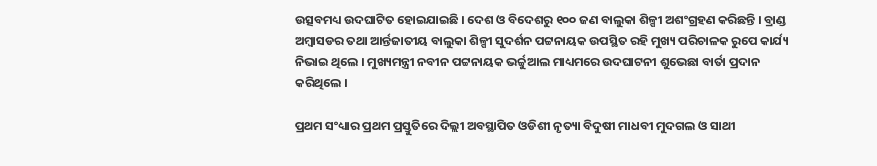ଉତ୍ସବମଧ୍ୟ ଉଦଘାଟିତ ହୋଇଯାଇଛି । ଦେଶ ଓ ବିଦେଶରୁ ୧୦୦ ଜଣ ବାଲୁକା ଶିଳ୍ପୀ ଅଶଂଗ୍ରହଣ କରିଛନ୍ତି । ବ୍ରାଣ୍ଡ ଅମ୍ବାସଡର ତଥା ଆର୍ନ୍ତଜାତୀୟ ବାଲୁକା ଶିଳ୍ପୀ ସୁଦର୍ଶନ ପଟ୍ଟନାୟକ ଉପସ୍ଥିତ ରହି ମୁଖ୍ୟ ପରିଚାଳକ ରୁପେ କାର୍ଯ୍ୟ ନିଭାଇ ଥିଲେ । ମୁଖ୍ୟମନ୍ତ୍ରୀ ନବୀନ ପଟ୍ଟନାୟକ ଭର୍ଚ୍ଚୁଆଲ ମାଧ୍ୟମରେ ଉଦଘାଟନୀ ଶୁଭେଛା ବାର୍ତା ପ୍ରଦାନ କରିଥିଲେ ।

ପ୍ରଥମ ସଂଧ୍ୟାର ପ୍ରଥମ ପ୍ରସ୍ତୁତିରେ ଦିଲ୍ଲୀ ଅବସ୍ଥାପିତ ଓଡିଶୀ ନୃତ୍ୟା ବିଦୁଷୀ ମାଧବୀ ମୁଦଗଲ ଓ ସାଥୀ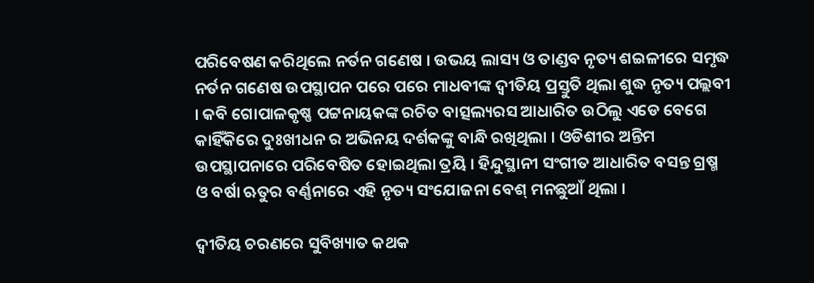ପରିବେଷଣ କରିଥିଲେ ନର୍ତନ ଗଣେଷ । ଉଭୟ ଲାସ୍ୟ ଓ ତାଣ୍ଡବ ନୃତ୍ୟ ଶଇଳୀରେ ସମୃଦ୍ଧ ନର୍ତନ ଗଣେଷ ଉପସ୍ଥାପନ ପରେ ପରେ ମାଧବୀଙ୍କ ଦ୍ୱୀତିୟ ପ୍ରସ୍ତୁତି ଥିଲା ଶୁଦ୍ଧ ନୃତ୍ୟ ପଲ୍ଲବୀ । କବି ଗୋପାଳକୃଷ୍ଣ ପଟ୍ଟନାୟକଙ୍କ ରଚିତ ବାତ୍ସଲ୍ୟରସ ଆଧାରିତ ଉଠିଲୁ ଏଡେ ବେଗେ କାହିଁକିରେ ଦୁଃଖୀଧନ ର ଅଭିନୟ ଦର୍ଶକଙ୍କୁ ବାନ୍ଧି ରଖିଥିଲା । ଓଡିଶୀର ଅନ୍ତିମ ଉପସ୍ଥାପନାରେ ପରିବେଷିତ ହୋଇଥିଲା ତ୍ରୟି । ହିନ୍ଦୁସ୍ଥାନୀ ସଂଗୀତ ଆଧାରିତ ବସନ୍ତ ଗ୍ରଷ୍ମ ଓ ବର୍ଷା ଋତୁର ବର୍ଣ୍ଣନାରେ ଏହି ନୃତ୍ୟ ସଂଯୋଜନା ବେଶ୍ ମନଛୁଆଁ ଥିଲା ।

ଦ୍ୱୀତିୟ ଚରଣରେ ସୁବିଖ୍ୟାତ କଥକ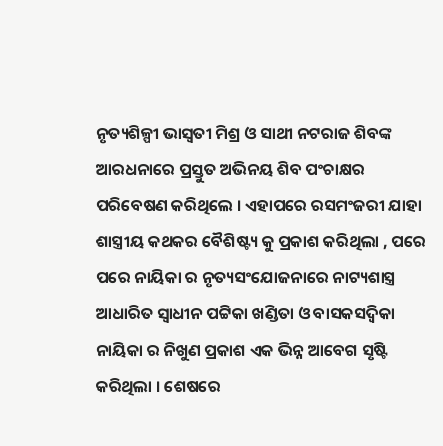ନୃତ୍ୟଶିଳ୍ପୀ ଭାସ୍ୱତୀ ମିଶ୍ର ଓ ସାଥୀ ନଟରାଜ ଶିବଙ୍କ ଆରଧନାରେ ପ୍ରସ୍ତୁତ ଅଭିନୟ ଶିବ ପଂଚାକ୍ଷର ପରିବେଷଣ କରିଥିଲେ । ଏହାପରେ ରସମଂଜରୀ ଯାହା ଶାସ୍ତ୍ରୀୟ କଥକର ବୈଶିଷ୍ଟ୍ୟ କୁ ପ୍ରକାଶ କରିଥିଲା , ପରେ ପରେ ନାୟିକା ର ନୃତ୍ୟସଂଯୋଜନାରେ ନାଟ୍ୟଶାସ୍ତ୍ର ଆଧାରିତ ସ୍ୱାଧୀନ ପଟ୍ଟିକା ଖଣ୍ଡିତା ଓ ବାସକସଦ୍ୱିକା ନାୟିକା ର ନିଖୁଣ ପ୍ରକାଶ ଏକ ଭିନ୍ନ ଆବେଗ ସୃଷ୍ଟି କରିଥିଲା । ଶେଷରେ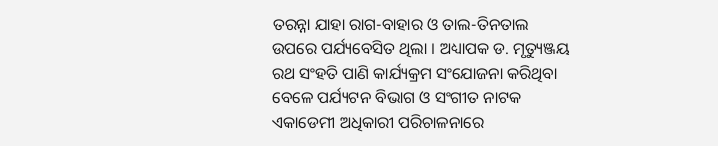ତରନ୍ନା ଯାହା ରାଗ-ବାହାର ଓ ତାଲ-ତିନତାଲ ଉପରେ ପର୍ଯ୍ୟବେସିତ ଥିଲା । ଅଧ୍ୟାପକ ଡ. ମୃତ୍ୟୁଞ୍ଜୟ ରଥ ସଂହତି ପାଣି କାର୍ଯ୍ୟକ୍ରମ ସଂଯୋଜନା କରିଥିବା ବେଳେ ପର୍ଯ୍ୟଟନ ବିଭାଗ ଓ ସଂଗୀତ ନାଟକ ଏକାଡେମୀ ଅଧିକାରୀ ପରିଚାଳନାରେ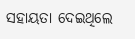ସହାୟତା ଦେଇଥିଲେ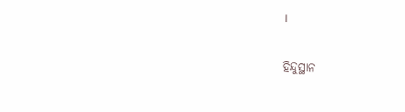।

ହିନ୍ଦୁସ୍ଥାନ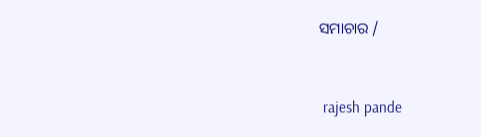ସମାଚାର /


 rajesh pande